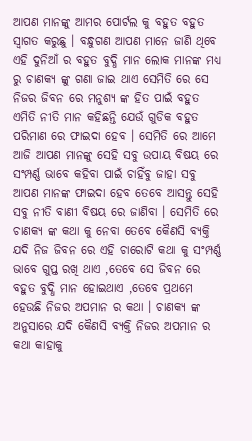ଆପଣ ମାନଙ୍କୁ ଆମର ପୋର୍ଟଲ କୁ ବହୁତ ବହୁତ ସ୍ୱାଗତ କରୁଛୁ । ବନ୍ଧୁଗଣ ଆପଣ ମାନେ ଜାଣି ଥିବେ ଏହି ଦୁନିଆଁ ର ବହୁତ ବୁଦ୍ଧି ମାନ ଲୋକ ମାନଙ୍କ ମଧ୍ୟ ରୁ ଚାଣକ୍ୟ ଙ୍କୁ ଗଣା ଜାଇ ଥାଏ ସେମିତି ରେ ସେ ନିଜର ଜିବନ ରେ ମନୁଶ୍ୟ ଙ୍କ ହିତ ପାଇଁ ବହୁତ ଏମିତି ନୀତି ମାନ କହିଛନ୍ତି ଯେଉଁ ଗୁଡିକ ବହୁତ ପରିମାଣ ରେ ଫାଇଦା ହେବ । ସେମିତି ରେ ଆମେ ଆଜି ଆପଣ ମାନଙ୍କୁ ସେହି ସବୁ ଉପାୟ ବିଷୟ ରେ ସଂମ୍ପର୍ଣ୍ଣ ଭାବେ କହିବା ପାଇଁ ଚାହିଁବୁ ଜାହା ସବୁ ଆପଣ ମାନଙ୍କ ଫାଇଦା ହେବ ତେବେ ଆସନ୍ତୁ ସେହି ସବୁ ନୀତି ବାଣୀ ବିଷୟ ରେ ଜାଣିବା । ସେମିତି ରେ ଚାଣକ୍ୟ ଙ୍କ କଥା କୁ ନେବା ତେବେ କୈଣସି ବ୍ୟକ୍ତି ଯଦି ନିଜ ଜିବନ ରେ ଏହି ଚାରୋଟି କଥା କୁ ସଂମ୍ପର୍ଣ୍ଣ ଭାବେ ଗୁପ୍ତ ରଖି ଥାଏ ,ତେବେ ସେ ଜିବନ ରେ ବହୁତ ବୁଦ୍ଧି ମାନ ହୋଇଥାଏ ,ତେବେ ପ୍ରଥମେ ହେଉଛି ନିଜର ଅପମାନ ର କଥା । ଚାଣକ୍ୟ ଙ୍କ ଅନୁସାରେ ଯଦି କୈଣସି ବ୍ୟକ୍ତି ନିଜର ଅପମାନ ର କଥା କାହାକୁ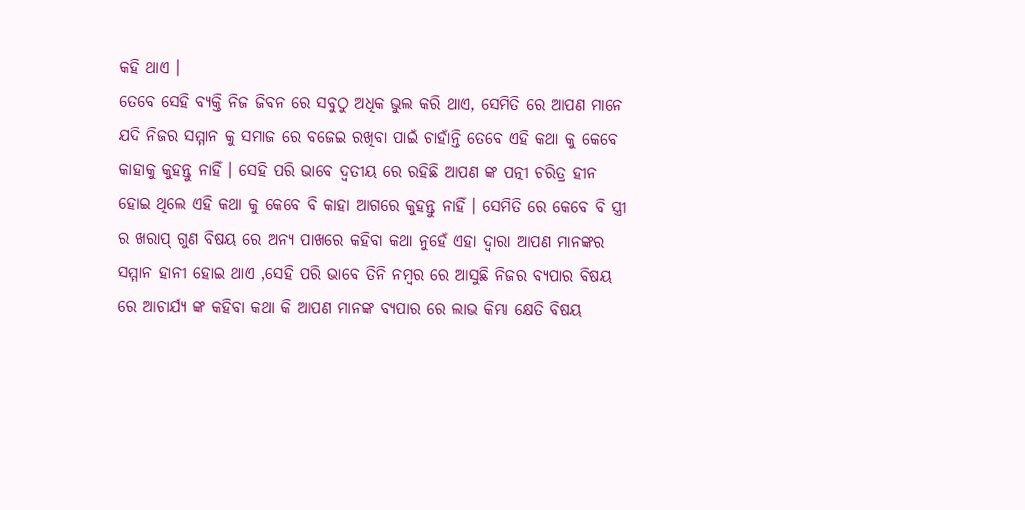କହି ଥାଏ ।
ତେବେ ସେହି ବ୍ୟକ୍ତି ନିଜ ଜିବନ ରେ ସବୁଠୁ ଅଧିକ ଭୁଲ କରି ଥାଏ, ସେମିତି ରେ ଆପଣ ମାନେ ଯଦି ନିଜର ସମ୍ମାନ କୁ ସମାଜ ରେ ବଜେଇ ରଖିବା ପାଇଁ ଚାହାଁନ୍ତି ତେବେ ଏହି କଥା କୁ କେବେ କାହାକୁ କୁହନ୍ତୁ ନାହିଁ । ସେହି ପରି ଭାବେ ଦ୍ୱତୀୟ ରେ ରହିଛି ଆପଣ ଙ୍କ ପତ୍ନୀ ଚରିତ୍ର ହୀନ ହୋଇ ଥିଲେ ଏହି କଥା କୁ କେବେ ବି କାହା ଆଗରେ କୁହନ୍ତୁ ନାହିଁ । ସେମିତି ରେ କେବେ ବି ସ୍ତ୍ରୀ ର ଖରାପ୍ ଗୁଣ ବିଷୟ ରେ ଅନ୍ୟ ପାଖରେ କହିବା କଥା ନୁହେଁ ଏହା ଦ୍ୱାରା ଆପଣ ମାନଙ୍କର ସମ୍ମାନ ହାନୀ ହୋଇ ଥାଏ ,ସେହି ପରି ଭାବେ ତିନି ନମ୍ବର ରେ ଆସୁଛି ନିଜର ବ୍ୟପାର ବିଷୟ ରେ ଆଚାର୍ଯ୍ୟ ଙ୍କ କହିବା କଥା କି ଆପଣ ମାନଙ୍କ ବ୍ୟପାର ରେ ଲାଭ କିମ୍ଭା କ୍ଷେତି ବିଷୟ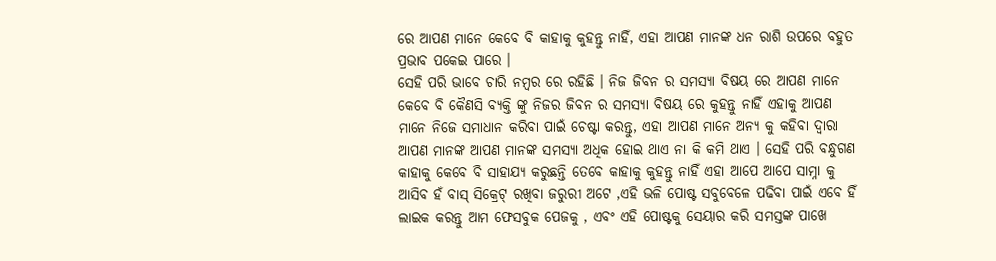ରେ ଆପଣ ମାନେ କେବେ ବି କାହାକୁ କୁହନ୍ତୁ ନାହିଁ, ଏହା ଆପଣ ମାନଙ୍କ ଧନ ରାଶି ଉପରେ ବହୁତ ପ୍ରଭାବ ପକେଇ ପାରେ ।
ସେହି ପରି ଭାବେ ଚାରି ନମ୍ବର ରେ ରହିଛି । ନିଜ ଜିବନ ର ସମସ୍ୟା ବିଷୟ ରେ ଆପଣ ମାନେ କେବେ ବି କୈଣସି ବ୍ୟକ୍ତି ଙ୍କୁ ନିଜର ଜିବନ ର ସମସ୍ୟା ବିଷୟ ରେ କୁହନ୍ତୁ ନାହିଁ ଏହାକୁ ଆପଣ ମାନେ ନିଜେ ସମାଧାନ କରିବା ପାଇଁ ଚେଷ୍ଟା କରନ୍ତୁ, ଏହା ଆପଣ ମାନେ ଅନ୍ୟ କୁ କହିବା ଦ୍ୱାରା ଆପଣ ମାନଙ୍କ ଆପଣ ମାନଙ୍କ ସମସ୍ୟା ଅଧିକ ହୋଇ ଥାଏ ନା କି କମି ଥାଏ । ସେହି ପରି ବନ୍ଧୁଗଣ କାହାକୁ କେବେ ବି ସାହାଯ୍ୟ କରୁଛନ୍ତି ତେବେ କାହାକୁ କୁହନ୍ତୁ ନାହିଁ ଏହା ଆପେ ଆପେ ସାମ୍ନା କୁ ଆସିବ ହଁ ବାସ୍ ସିକ୍ରେଟ୍ ରଖିବା ଜରୁରୀ ଅଟେ ,ଏହି ଭଳି ପୋଷ୍ଟ ସବୁବେଳେ ପଢିବା ପାଇଁ ଏବେ ହିଁ ଲାଇକ କରନ୍ତୁ ଆମ ଫେସବୁକ ପେଜକୁ , ଏବଂ ଏହି ପୋଷ୍ଟକୁ ସେୟାର କରି ସମସ୍ତଙ୍କ ପାଖେ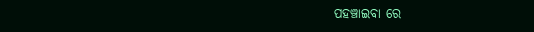ପହଞ୍ଚାଇବା ରେ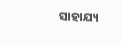ସାହାଯ୍ୟ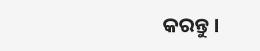କରନ୍ତୁ ।